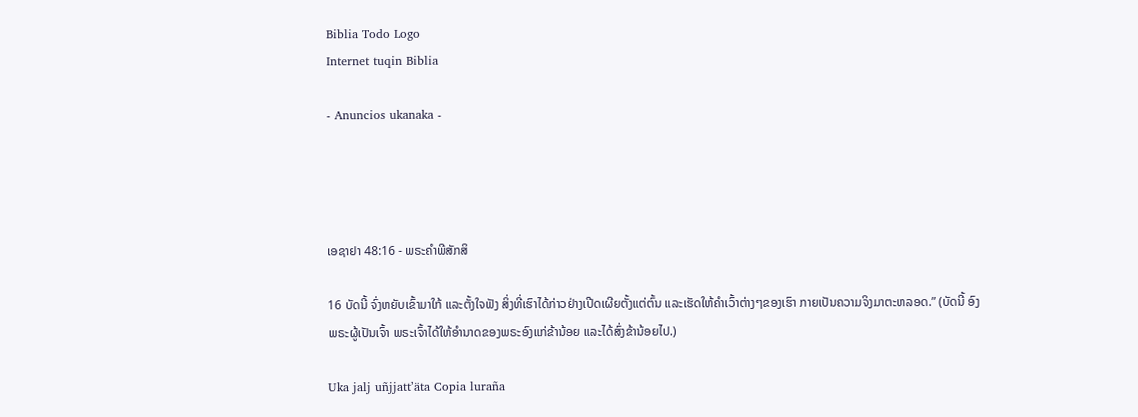Biblia Todo Logo
Internet tuqin Biblia

- Anuncios ukanaka -




ເອຊາຢາ 48:16 - ພຣະຄຳພີສັກສິ

16 ບັດນີ້ ຈົ່ງຫຍັບເຂົ້າມາໃກ້ ແລະຕັ້ງໃຈຟັງ ສິ່ງທີ່ເຮົາໄດ້ກ່າວຢ່າງເປີດເຜີຍຕັ້ງແຕ່ຕົ້ນ ແລະເຮັດໃຫ້ຄຳເວົ້າຕ່າງໆຂອງເຮົາ ກາຍເປັນຄວາມຈິງມາຕະຫລອດ.” (ບັດນີ້ ອົງພຣະຜູ້ເປັນເຈົ້າ ພຣະເຈົ້າໄດ້ໃຫ້ອຳນາດຂອງພຣະອົງແກ່ຂ້ານ້ອຍ ແລະໄດ້ສົ່ງຂ້ານ້ອຍໄປ.)

Uka jalj uñjjattʼäta Copia luraña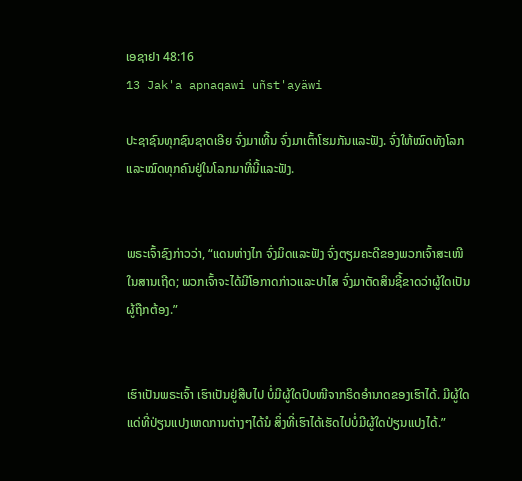ເອຊາຢາ 48:16
13 Jak'a apnaqawi uñst'ayäwi

ປະຊາຊົນທຸກຊົນຊາດເອີຍ ຈົ່ງມາເທີ້ນ ຈົ່ງມາເຕົ້າໂຮມກັນແລະຟັງ. ຈົ່ງໃຫ້ໝົດທັງໂລກ ແລະໝົດທຸກຄົນຢູ່ໃນໂລກມາທີ່ນີ້ແລະຟັງ.


ພຣະເຈົ້າຊົງກ່າວວ່າ, “ແດນຫ່າງໄກ ຈົ່ງມິດແລະຟັງ ຈົ່ງຕຽມຄະດີຂອງພວກເຈົ້າສະເໜີໃນສານເຖີດ; ພວກເຈົ້າຈະໄດ້ມີໂອກາດກ່າວແລະປາໄສ ຈົ່ງມາຕັດສິນຊີ້ຂາດວ່າຜູ້ໃດເປັນຜູ້ຖືກຕ້ອງ.”


ເຮົາເປັນພຣະເຈົ້າ ເຮົາເປັນຢູ່ສືບໄປ ບໍ່ມີຜູ້ໃດປົບໜີຈາກຣິດອຳນາດຂອງເຮົາໄດ້. ມີຜູ້ໃດແດ່ທີ່ປ່ຽນແປງເຫດການຕ່າງໆໄດ້ນໍ ສິ່ງທີ່ເຮົາໄດ້ເຮັດໄປບໍ່ມີຜູ້ໃດປ່ຽນແປງໄດ້.”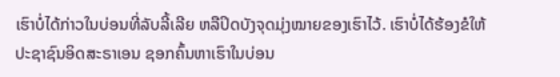ເຮົາບໍ່ໄດ້ກ່າວໃນບ່ອນທີ່ລັບລີ້ເລີຍ ຫລືປິດບັງຈຸດມຸ່ງໝາຍຂອງເຮົາໄວ້. ເຮົາບໍ່ໄດ້ຮ້ອງຂໍໃຫ້ປະຊາຊົນອິດສະຣາເອນ ຊອກຄົ້ນຫາເຮົາໃນບ່ອນ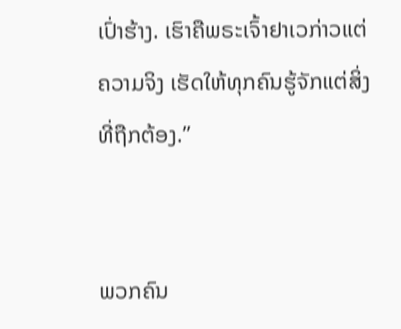ເປົ່າຮ້າງ. ເຮົາຄືພຣະເຈົ້າຢາເວກ່າວແຕ່ຄວາມຈິງ ເຮັດໃຫ້ທຸກຄົນຮູ້ຈັກແຕ່ສິ່ງທີ່ຖືກຕ້ອງ.”


ພວກຄົນ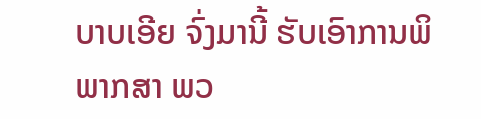ບາບເອີຍ ຈົ່ງມານີ້ ຮັບເອົາການພິພາກສາ ພວ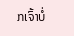ກເຈົ້າບໍ່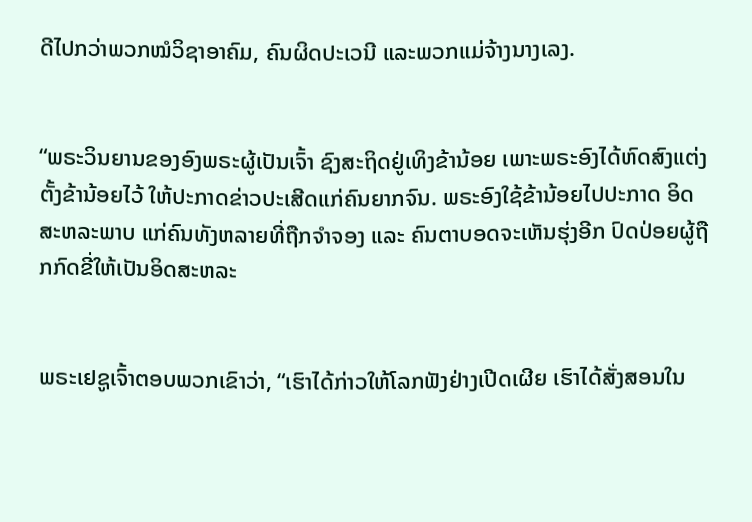ດີໄປກວ່າພວກໝໍວິຊາອາຄົມ, ຄົນຜິດປະເວນີ ແລະພວກແມ່ຈ້າງນາງເລງ.


“ພຣະວິນຍານຂອງອົງພຣະຜູ້ເປັນເຈົ້າ ຊົງສະຖິດຢູ່ເທິງຂ້ານ້ອຍ ເພາະພຣະອົງໄດ້ຫົດສົງແຕ່ງຕັ້ງຂ້ານ້ອຍໄວ້ ໃຫ້ປະກາດຂ່າວປະເສີດແກ່ຄົນຍາກຈົນ. ພຣະອົງໃຊ້ຂ້ານ້ອຍໄປປະກາດ ອິດສະຫລະພາບ ແກ່ຄົນທັງຫລາຍທີ່ຖືກຈຳຈອງ ແລະ ຄົນຕາບອດຈະເຫັນຮຸ່ງອີກ ປົດປ່ອຍຜູ້ຖືກກົດຂີ່ໃຫ້ເປັນອິດສະຫລະ


ພຣະເຢຊູເຈົ້າຕອບພວກເຂົາວ່າ, “ເຮົາໄດ້ກ່າວໃຫ້ໂລກຟັງຢ່າງເປີດເຜີຍ ເຮົາໄດ້ສັ່ງສອນໃນ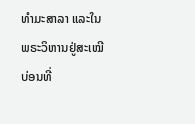ທຳມະສາລາ ແລະໃນພຣະວິຫານຢູ່ສະເໝີ ບ່ອນທີ່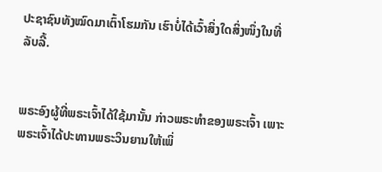ປະຊາຊົນທັງໝົດມາເຕົ້າໂຮມກັນ ເຮົາບໍ່ໄດ້ເວົ້າສິ່ງໃດສິ່ງໜຶ່ງໃນທີ່ລັບລີ້.


ພຣະອົງຜູ້ທີ່ພຣະເຈົ້າໄດ້ໃຊ້ມານັ້ນ ກ່າວພຣະທຳຂອງພຣະເຈົ້າ ເພາະພຣະເຈົ້າໄດ້ປະທານພຣະວິນຍານໃຫ້ເພິ່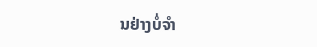ນຢ່າງບໍ່ຈຳ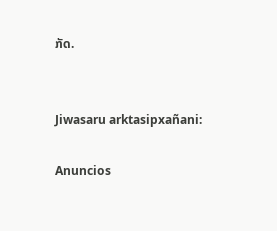ກັດ.


Jiwasaru arktasipxañani:

Anuncios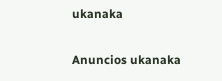ukanaka


Anuncios ukanaka